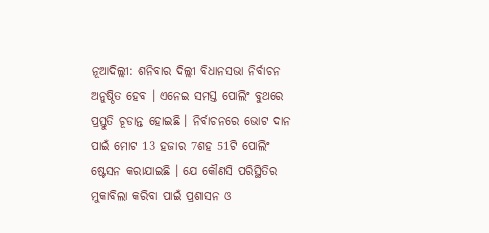ନୂଆଦିଲ୍ଲୀ: ଶନିବାର ଦିଲ୍ଲୀ ବିଧାନସଭା ନିର୍ବାଚନ ଅନୁଷ୍ଠିତ ହେବ । ଏନେଇ ସମସ୍ତ ପୋଲିଂ ବୁଥରେ ପ୍ରସ୍ତୁତି ଚୂଡାନ୍ତ ହୋଇଛି । ନିର୍ବାଚନରେ ଭୋଟ ଦାନ ପାଇଁ ମୋଟ 13 ହଜାର 7ଶହ 51ଟି ପୋଲିଂ ଷ୍ଟେସନ କରାଯାଇଛି । ଯେ କୌଣସି ପରିସ୍ଥିତିର ମୁକାବିଲା କରିବା ପାଇଁ ପ୍ରଶାସନ ଓ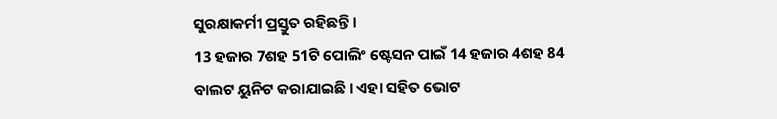ସୁରକ୍ଷାକର୍ମୀ ପ୍ରସ୍ତୁତ ରହିଛନ୍ତି ।
13 ହଜାର 7ଶହ 51ଟି ପୋଲିଂ ଷ୍ଟେସନ ପାଇଁ 14 ହଜାର 4ଶହ 84 ବାଲଟ ୟୁନିଟ କରାଯାଇଛି । ଏହା ସହିତ ଭୋଟ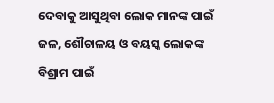ଦେବାକୁ ଆସୁଥିବା ଲୋକ ମାନଙ୍କ ପାଇଁ ଜଳ, ଶୌଚାଳୟ ଓ ବୟସ୍କ ଲୋକଙ୍କ ବିଶ୍ରାମ ପାଇଁ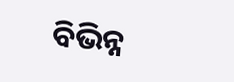ବିଭିନ୍ନ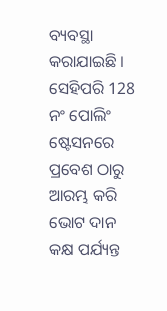ବ୍ୟବସ୍ଥା କରାଯାଇଛି । ସେହିପରି 128 ନଂ ପୋଲିଂ ଷ୍ଟେସନରେ ପ୍ରବେଶ ଠାରୁ ଆରମ୍ଭ କରି ଭୋଟ ଦାନ କକ୍ଷ ପର୍ଯ୍ୟନ୍ତ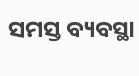ସମସ୍ତ ବ୍ୟବସ୍ଥା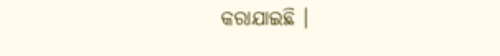କରାଯାଇଛି ।